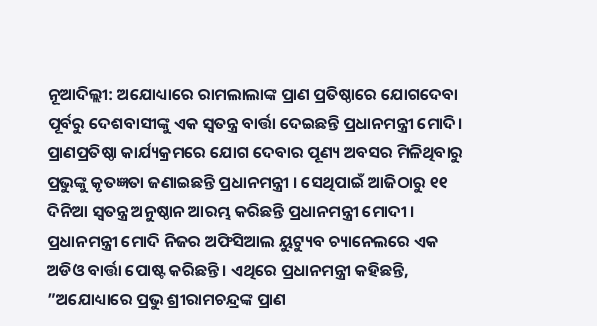ନୂଆଦିଲ୍ଲୀ: ଅଯୋଧ୍ୟାରେ ରାମଲାଲାଙ୍କ ପ୍ରାଣ ପ୍ରତିଷ୍ଠାରେ ଯୋଗଦେବା ପୂର୍ବରୁ ଦେଶବାସୀଙ୍କୁ ଏକ ସ୍ଵତନ୍ତ୍ର ବାର୍ତ୍ତା ଦେଇଛନ୍ତି ପ୍ରଧାନମନ୍ତ୍ରୀ ମୋଦି। ପ୍ରାଣପ୍ରତିଷ୍ଠା କାର୍ଯ୍ୟକ୍ରମରେ ଯୋଗ ଦେବାର ପୂଣ୍ୟ ଅବସର ମିଳିଥିବାରୁ ପ୍ରଭୁଙ୍କୁ କୃତଜ୍ଞତା ଜଣାଇଛନ୍ତି ପ୍ରଧାନମନ୍ତ୍ରୀ । ସେଥିପାଇଁ ଆଜିଠାରୁ ୧୧ ଦିନିଆ ସ୍ୱତନ୍ତ୍ର ଅନୁଷ୍ଠାନ ଆରମ୍ଭ କରିଛନ୍ତି ପ୍ରଧାନମନ୍ତ୍ରୀ ମୋଦୀ ।
ପ୍ରଧାନମନ୍ତ୍ରୀ ମୋଦି ନିଜର ଅଫିସିଆଲ ୟୁଟ୍ୟୁବ ଚ୍ୟାନେଲରେ ଏକ ଅଡିଓ ବାର୍ତ୍ତା ପୋଷ୍ଟ କରିଛନ୍ତି । ଏଥିରେ ପ୍ରଧାନମନ୍ତ୍ରୀ କହିଛନ୍ତି, ”ଅଯୋଧ୍ୟାରେ ପ୍ରଭୁ ଶ୍ରୀରାମଚନ୍ଦ୍ରଙ୍କ ପ୍ରାଣ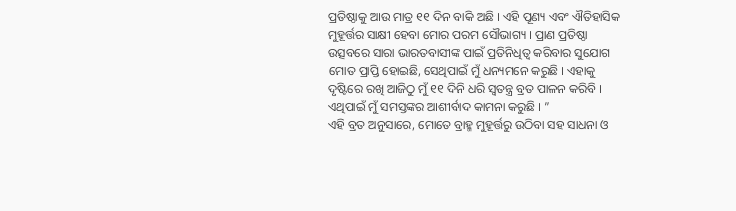ପ୍ରତିଷ୍ଠାକୁ ଆଉ ମାତ୍ର ୧୧ ଦିନ ବାକି ଅଛି । ଏହି ପୂଣ୍ୟ ଏବଂ ଐତିହାସିକ ମୁହୂର୍ତ୍ତର ସାକ୍ଷୀ ହେବା ମୋର ପରମ ସୌଭାଗ୍ୟ । ପ୍ରାଣ ପ୍ରତିଷ୍ଠା ଉତ୍ସବରେ ସାରା ଭାରତବାସୀଙ୍କ ପାଇଁ ପ୍ରତିନିଧିତ୍ବ କରିବାର ସୁଯୋଗ ମୋତ ପ୍ରାପ୍ତି ହୋଇଛି, ସେଥିପାଇଁ ମୁଁ ଧନ୍ୟମନେ କରୁଛି । ଏହାକୁ ଦୃଷ୍ଟିରେ ରଖି ଆଜିଠୁ ମୁଁ ୧୧ ଦିନି ଧରି ସ୍ବତନ୍ତ୍ର ବ୍ରତ ପାଳନ କରିବି । ଏଥିପାଇଁ ମୁଁ ସମସ୍ତଙ୍କର ଆଶୀର୍ବାଦ କାମନା କରୁଛି । ”
ଏହି ବ୍ରତ ଅନୁସାରେ, ମୋତେ ବ୍ରାହ୍ମ ମୁହୂର୍ତ୍ତରୁ ଉଠିବା ସହ ସାଧନା ଓ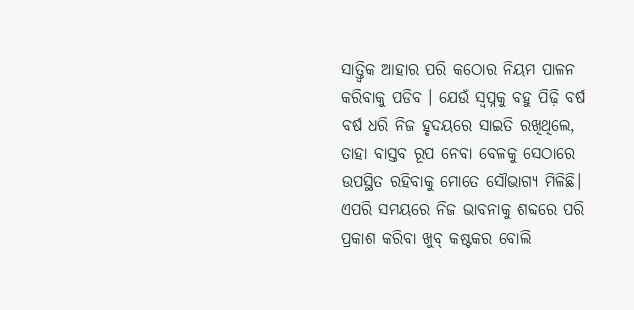ସାତ୍ତ୍ୱିକ ଆହାର ପରି କଠୋର ନିୟମ ପାଳନ କରିବାକୁ ପଡିବ । ଯେଉଁ ସ୍ୱପ୍ନକୁ ବହୁ ପିଢ଼ି ବର୍ଷ ବର୍ଷ ଧରି ନିଜ ହୃଦୟରେ ସାଇତି ରଖିଥିଲେ, ତାହା ବାସ୍ତବ ରୂପ ନେବା ବେଳକୁ ସେଠାରେ ଉପସ୍ଥିତ ରହିବାକୁ ମୋତେ ସୌଭାଗ୍ୟ ମିଳିଛି। ଏପରି ସମୟରେ ନିଜ ଭାବନାକୁ ଶବ୍ଦରେ ପରି ପ୍ରକାଶ କରିବା ଖୁବ୍ କଷ୍ଟକର ବୋଲି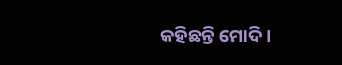କହିଛନ୍ତି ମୋଦି ।